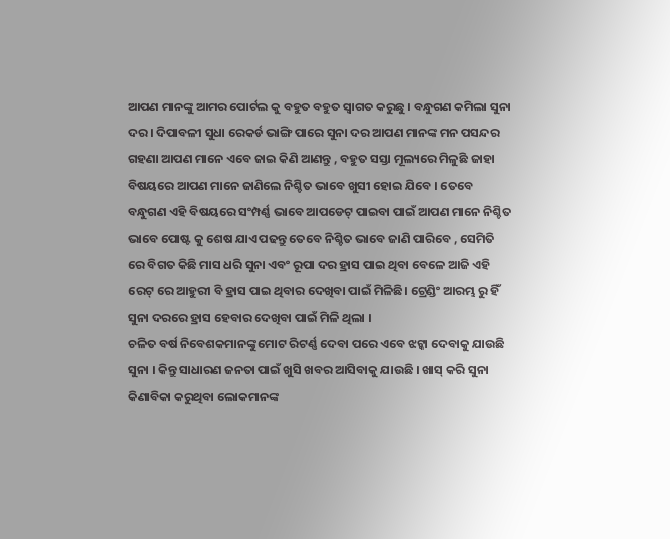ଆପଣ ମାନଙ୍କୁ ଆମର ପୋର୍ଟଲ କୁ ବହୁତ ବହୁତ ସ୍ୱାଗତ କରୁଛୁ । ବନ୍ଧୁଗଣ କମିଲା ସୁନା ଦର । ଦିପାବଳୀ ସୁଧା ରେକର୍ଡ ଭାଙ୍ଗି ପାରେ ସୁନା ଦର ଆପଣ ମାନଙ୍କ ମନ ପସନ୍ଦର ଗହଣା ଆପଣ ମାନେ ଏବେ ଜାଇ କିଣି ଆଣନ୍ତୁ , ବହୁତ ସସ୍ତା ମୂଲ୍ୟରେ ମିଳୁଛି ଜାହା ବିଷୟରେ ଆପଣ ମାନେ ଜାଣିଲେ ନିଶ୍ଚିତ ଭାବେ ଖୁସୀ ହୋଇ ଯିବେ । ତେବେ ବନ୍ଧୁଗଣ ଏହି ବିଷୟରେ ସଂମ୍ପର୍ଣ୍ଣ ଭାବେ ଆପଡେଟ୍ ପାଇବା ପାଇଁ ଆପଣ ମାନେ ନିଶ୍ଚିତ ଭାବେ ପୋଷ୍ଟ କୁ ଶେଷ ଯାଏ ପଢନ୍ତୁ ତେବେ ନିଶ୍ଚିତ ଭାବେ ଜାଣି ପାରିବେ , ସେମିତି ରେ ବିଗତ କିଛି ମାସ ଧରି ସୁନା ଏବଂ ରୂପା ଦର ହ୍ରାସ ପାଇ ଥିବା ବେଳେ ଆଜି ଏହି ରେଟ୍ ରେ ଆହୁରୀ ବି ହ୍ରାସ ପାଇ ଥିବାର ଦେଖିବା ପାଇଁ ମିଳିଛି। ଟ୍ରେଣ୍ଡିଂ ଆରମ୍ଭ ରୁ ହିଁ ସୁନା ଦରରେ ହ୍ରାସ ହେବାର ଦେଖିବା ପାଇଁ ମିଳି ଥିଲା ।
ଚଳିତ ବର୍ଷ ନିବେଶକମାନଙ୍କୁ ମୋଟ ରିଟର୍ଣ୍ଣ ଦେବା ପରେ ଏବେ ଝଟ୍କା ଦେବାକୁ ଯାଉଛି ସୁନା । କିନ୍ତୁ ସାଧାରଣ ଜନତା ପାଇଁ ଖୁସି ଖବର ଆସିବାକୁ ଯାଉଛି । ଖାସ୍ କରି ସୁନା କିଣାବିକା କରୁଥିବା ଲୋକମାନଙ୍କ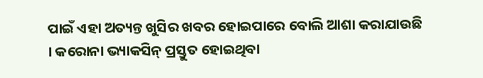ପାଇଁ ଏହା ଅତ୍ୟନ୍ତ ଖୁସିର ଖବର ହୋଇପାରେ ବୋଲି ଆଶା କରାଯାଉଛି । କରୋନା ଭ୍ୟାକସିନ୍ ପ୍ରସ୍ତୁତ ହୋଇଥିବା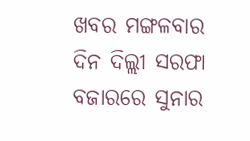ଖବର ମଙ୍ଗଳବାର ଦିନ ଦିଲ୍ଲୀ ସରଫା ବଜାରରେ ସୁନାର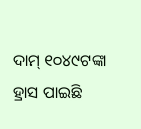ଦାମ୍ ୧୦୪୯ଟଙ୍କା ହ୍ରାସ ପାଇଛି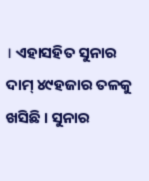। ଏହାସହିତ ସୁନାର ଦାମ୍ ୪୯ହଜାର ତଳକୁ ଖସିଛି । ସୁନାର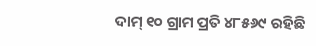ଦାମ୍ ୧୦ ଗ୍ରାମ ପ୍ରତି ୪୮୫୬୯ ରହିଛି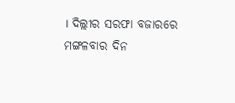। ଦିଲ୍ଲୀର ସରଫା ବଜାରରେ ମଙ୍ଗଳବାର ଦିନ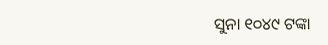ସୁନା ୧୦୪୯ ଟଙ୍କା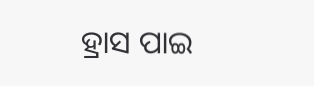ହ୍ରାସ ପାଇ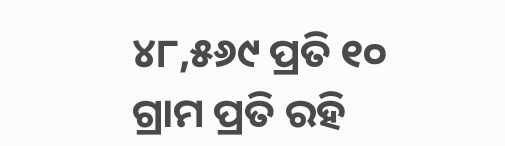୪୮,୫୬୯ ପ୍ରତି ୧୦ ଗ୍ରାମ ପ୍ରତି ରହି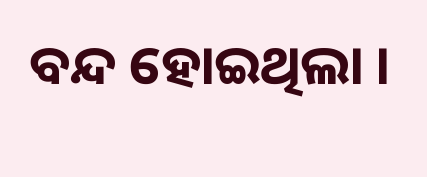ବନ୍ଦ ହୋଇଥିଲା ।